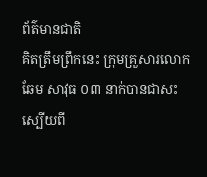ព័ត៌មានជាតិ
គិតត្រឹមព្រឹកនេះ ក្រុមគ្រួសារលោកឆែម សាវុធ ០៣ នាក់បានជាសះស្បើយពី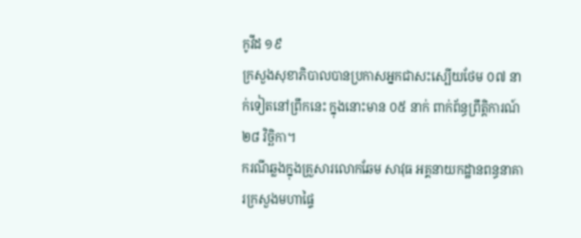កូវីដ ១៩
ក្រសួងសុខាភិបាលបានប្រកាសអ្នកជាសះស្បើយថែម ០៧ នាក់ទៀតនៅព្រឹកនេះ ក្នុងនោះមាន ០៥ នាក់ ពាក់ព័ន្ធព្រឹត្តិការណ៍ ២៨ វិច្ឆិកា។
ករណីឆ្លងក្នុងគ្រួសារលោកឆែម សាវុធ អគ្គនាយកដ្ឋានពន្ធនាគារក្រសួងមហាផ្ទៃ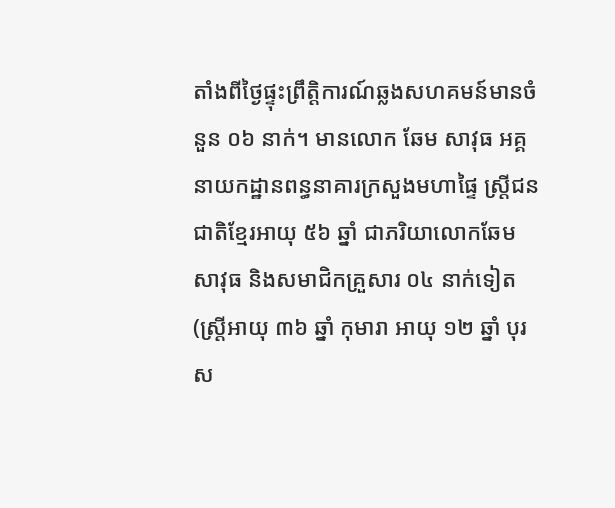តាំងពីថ្ងៃផ្ទុះព្រឹត្តិការណ៍ឆ្លងសហគមន៍មានចំនួន ០៦ នាក់។ មានលោក ឆែម សាវុធ អគ្គនាយកដ្ឋានពន្ធនាគារក្រសួងមហាផ្ទៃ ស្រ្តីជនជាតិខ្មែរអាយុ ៥៦ ឆ្នាំ ជាភរិយាលោកឆែម សាវុធ និងសមាជិកគ្រួសារ ០៤ នាក់ទៀត (ស្រ្តីអាយុ ៣៦ ឆ្នាំ កុមារា អាយុ ១២ ឆ្នាំ បុរស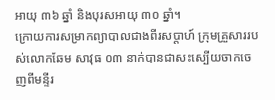អាយុ ៣៦ ឆ្នាំ និងបុរសអាយុ ៣០ ឆ្នាំ។
ក្រោយការសម្រាកព្យាបាលជាងពីរសប្តាហ៍ ក្រុមគ្រួសាររបស់លោកឆែម សាវុធ ០៣ នាក់បានជាសះស្បើយចាកចេញពីមន្ទីរ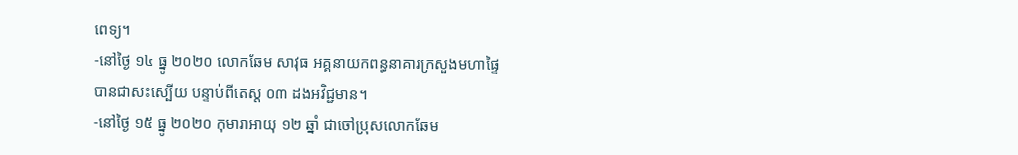ពេទ្យ។
-នៅថ្ងៃ ១៤ ធ្នូ ២០២០ លោកឆែម សាវុធ អគ្គនាយកពន្ធនាគារក្រសួងមហាផ្ទៃ បានជាសះស្បើយ បន្ទាប់ពីតេស្ត ០៣ ដងអវិជ្ជមាន។
-នៅថ្ងៃ ១៥ ធ្នូ ២០២០ កុមារាអាយុ ១២ ឆ្នាំ ជាចៅប្រុសលោកឆែម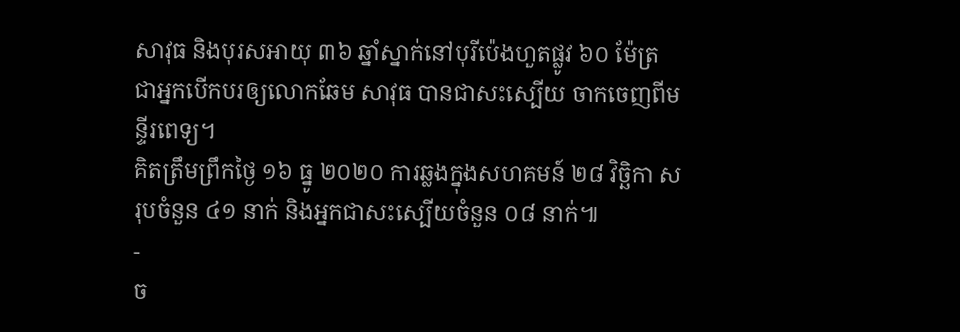សាវុធ និងបុរសអាយុ ៣៦ ឆ្នាំស្នាក់នៅបុរីប៉េងហួតផ្លូវ ៦០ ម៉ែត្រ ជាអ្នកបើកបរឲ្យលោកឆែម សាវុធ បានជាសះស្បើយ ចាកចេញពីមន្ទីរពេទ្យ។
គិតត្រឹមព្រឹកថ្ងៃ ១៦ ធ្នូ ២០២០ ការឆ្លងក្នុងសហគមន៍ ២៨ វិច្ឆិកា សរុបចំនួន ៤១ នាក់ និងអ្នកជាសះស្បើយចំនួន ០៨ នាក់៕
-
ច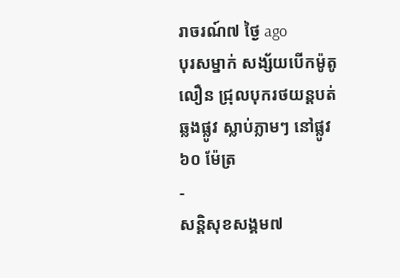រាចរណ៍៧ ថ្ងៃ ago
បុរសម្នាក់ សង្ស័យបើកម៉ូតូលឿន ជ្រុលបុករថយន្តបត់ឆ្លងផ្លូវ ស្លាប់ភ្លាមៗ នៅផ្លូវ ៦០ ម៉ែត្រ
-
សន្តិសុខសង្គម៧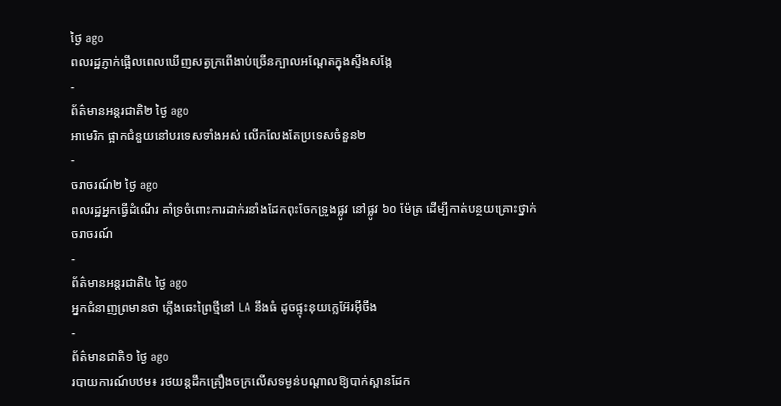ថ្ងៃ ago
ពលរដ្ឋភ្ញាក់ផ្អើលពេលឃើញសត្វក្រពើងាប់ច្រើនក្បាលអណ្ដែតក្នុងស្ទឹងសង្កែ
-
ព័ត៌មានអន្ដរជាតិ២ ថ្ងៃ ago
អាមេរិក ផ្អាកជំនួយនៅបរទេសទាំងអស់ លើកលែងតែប្រទេសចំនួន២
-
ចរាចរណ៍២ ថ្ងៃ ago
ពលរដ្ឋអ្នកធ្វើដំណើរ គាំទ្រចំពោះការដាក់រនាំងដែកពុះចែកទ្រូងផ្លូវ នៅផ្លូវ ៦០ ម៉ែត្រ ដើម្បីកាត់បន្ថយគ្រោះថ្នាក់ចរាចរណ៍
-
ព័ត៌មានអន្ដរជាតិ៤ ថ្ងៃ ago
អ្នកជំនាញព្រមានថា ភ្លើងឆេះព្រៃថ្មីនៅ LA នឹងធំ ដូចផ្ទុះនុយក្លេអ៊ែរអ៊ីចឹង
-
ព័ត៌មានជាតិ១ ថ្ងៃ ago
របាយការណ៍បឋម៖ រថយន្តដឹកគ្រឿងចក្រលើសទម្ងន់បណ្តាលឱ្យបាក់ស្ពានដែក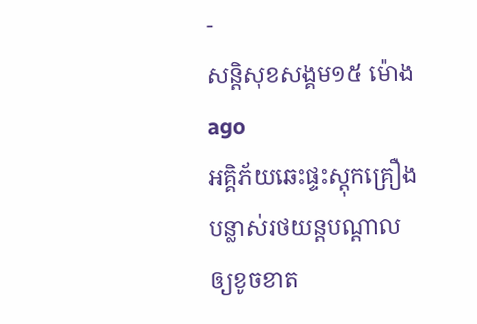-
សន្តិសុខសង្គម១៥ ម៉ោង ago
អគ្គិភ័យឆេះផ្ទះស្តុកគ្រឿងបន្លាស់រថយន្តបណ្ដាលឲ្យខូចខាត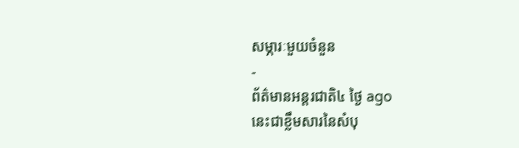សម្ភារៈមួយចំនួន
-
ព័ត៌មានអន្ដរជាតិ៤ ថ្ងៃ ago
នេះជាខ្លឹមសារនៃសំបុ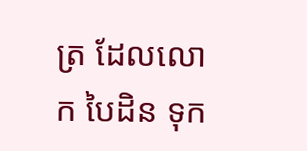ត្រ ដែលលោក បៃដិន ទុក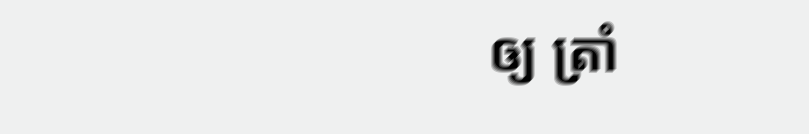ឲ្យ ត្រាំ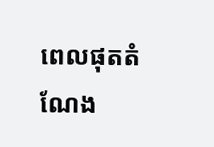ពេលផុតតំណែង